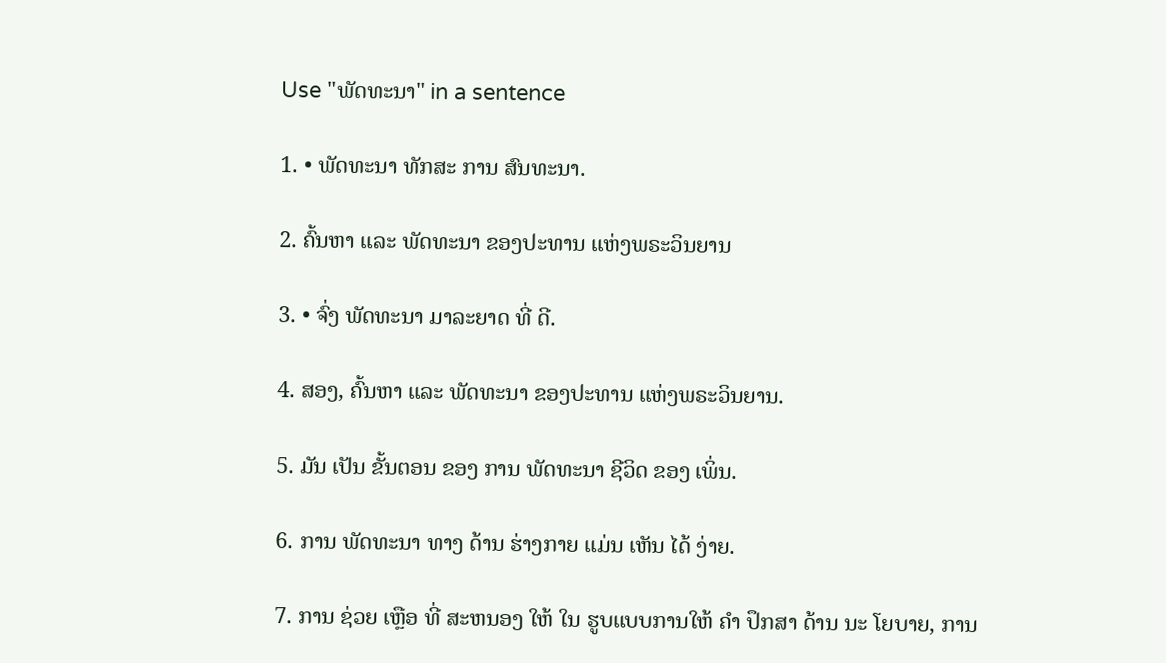Use "ພັດທະນາ" in a sentence

1. • ພັດທະນາ ທັກສະ ການ ສົນທະນາ.

2. ຄົ້ນຫາ ແລະ ພັດທະນາ ຂອງປະທານ ແຫ່ງພຣະວິນຍານ

3. • ຈົ່ງ ພັດທະນາ ມາລະຍາດ ທີ່ ດີ.

4. ສອງ, ຄົ້ນຫາ ແລະ ພັດທະນາ ຂອງປະທານ ແຫ່ງພຣະວິນຍານ.

5. ມັນ ເປັນ ຂັ້ນຕອນ ຂອງ ການ ພັດທະນາ ຊີວິດ ຂອງ ເພິ່ນ.

6. ການ ພັດທະນາ ທາງ ດ້ານ ຮ່າງກາຍ ແມ່ນ ເຫັນ ໄດ້ ງ່າຍ.

7. ການ ຊ່ວຍ ເຫຼືອ ທີ່ ສະຫນອງ ໃຫ້ ໃນ ຮູບແບບການໃຫ້ ຄໍາ ປຶກສາ ດ້ານ ນະ ໂຍບາຍ, ການ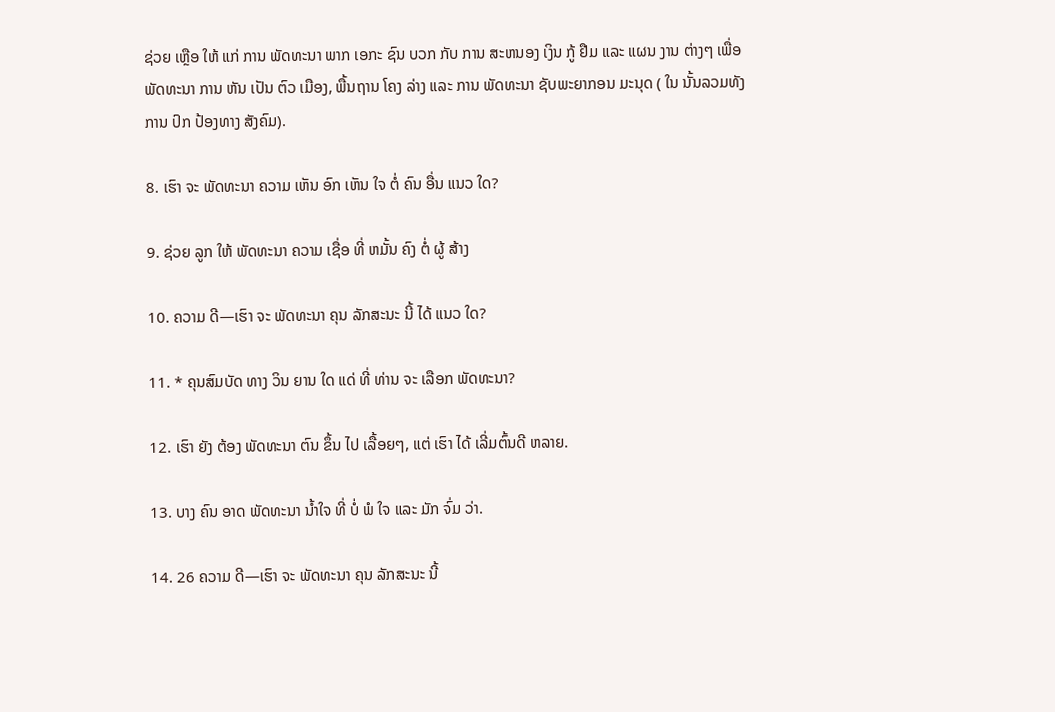ຊ່ວຍ ເຫຼືອ ໃຫ້ ແກ່ ການ ພັດທະນາ ພາກ ເອກະ ຊົນ ບວກ ກັບ ການ ສະຫນອງ ເງິນ ກູ້ ຢືມ ແລະ ແຜນ ງານ ຕ່າງໆ ເພື່ອ ພັດທະນາ ການ ຫັນ ເປັນ ຕົວ ເມືອງ, ພື້ນຖານ ໂຄງ ລ່າງ ແລະ ການ ພັດທະນາ ຊັບພະຍາກອນ ມະນຸດ ( ໃນ ນັ້ນລວມທັງ ການ ປົກ ປ້ອງທາງ ສັງຄົມ).

8. ເຮົາ ຈະ ພັດທະນາ ຄວາມ ເຫັນ ອົກ ເຫັນ ໃຈ ຕໍ່ ຄົນ ອື່ນ ແນວ ໃດ?

9. ຊ່ວຍ ລູກ ໃຫ້ ພັດທະນາ ຄວາມ ເຊື່ອ ທີ່ ຫມັ້ນ ຄົງ ຕໍ່ ຜູ້ ສ້າງ

10. ຄວາມ ດີ—ເຮົາ ຈະ ພັດທະນາ ຄຸນ ລັກສະນະ ນີ້ ໄດ້ ແນວ ໃດ?

11. * ຄຸນສົມບັດ ທາງ ວິນ ຍານ ໃດ ແດ່ ທີ່ ທ່ານ ຈະ ເລືອກ ພັດທະນາ?

12. ເຮົາ ຍັງ ຕ້ອງ ພັດທະນາ ຕົນ ຂຶ້ນ ໄປ ເລື້ອຍໆ, ແຕ່ ເຮົາ ໄດ້ ເລີ່ມຕົ້ນດີ ຫລາຍ.

13. ບາງ ຄົນ ອາດ ພັດທະນາ ນໍ້າໃຈ ທີ່ ບໍ່ ພໍ ໃຈ ແລະ ມັກ ຈົ່ມ ວ່າ.

14. 26 ຄວາມ ດີ—ເຮົາ ຈະ ພັດທະນາ ຄຸນ ລັກສະນະ ນີ້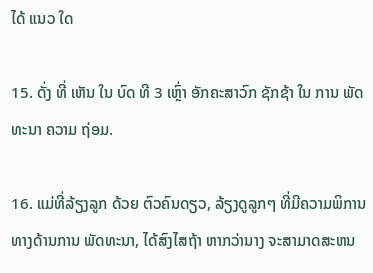ໄດ້ ແນວ ໃດ

15. ດັ່ງ ທີ່ ເຫັນ ໃນ ບົດ ທີ 3 ເຫຼົ່າ ອັກຄະສາວົກ ຊັກຊ້າ ໃນ ການ ພັດທະນາ ຄວາມ ຖ່ອມ.

16. ແມ່ທີ່ລ້ຽງລູກ ດ້ວຍ ຕົວຄົນດຽວ, ລ້ຽງດູລູກໆ ທີ່ມີຄວາມພິການ ທາງດ້ານການ ພັດທະນາ, ໄດ້ສົງໄສຖ້າ ຫາກວ່ານາງ ຈະສາມາດສະຫນ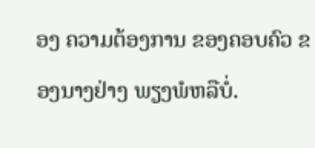ອງ ຄວາມຕ້ອງການ ຂອງຄອບຄົວ ຂອງນາງຢ່າງ ພຽງພໍຫລືບໍ່.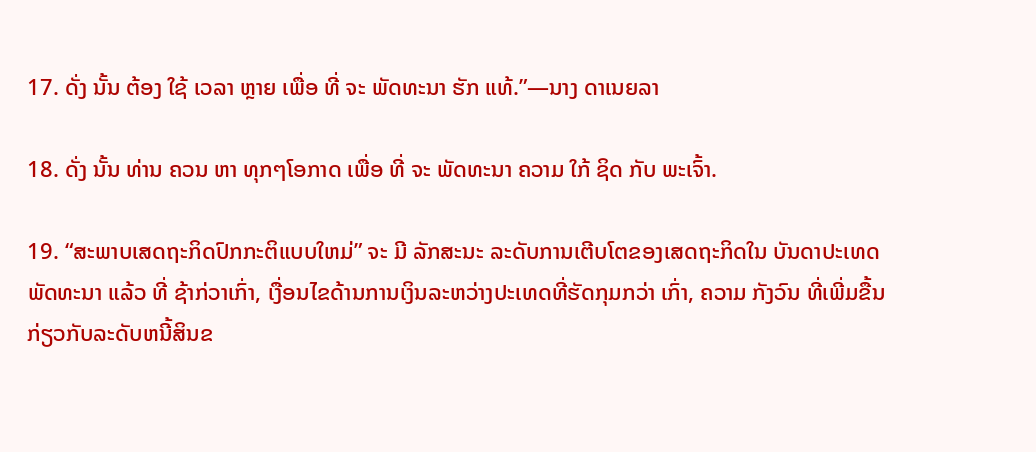17. ດັ່ງ ນັ້ນ ຕ້ອງ ໃຊ້ ເວລາ ຫຼາຍ ເພື່ອ ທີ່ ຈະ ພັດທະນາ ຮັກ ແທ້.”—ນາງ ດາເນຍລາ

18. ດັ່ງ ນັ້ນ ທ່ານ ຄວນ ຫາ ທຸກໆໂອກາດ ເພື່ອ ທີ່ ຈະ ພັດທະນາ ຄວາມ ໃກ້ ຊິດ ກັບ ພະເຈົ້າ.

19. “ສະພາບເສດຖະກິດປົກກະຕິແບບໃຫມ່” ຈະ ມີ ລັກສະນະ ລະດັບການເຕີບໂຕຂອງເສດຖະກິດໃນ ບັນດາປະເທດ ພັດທະນາ ແລ້ວ ທີ່ ຊ້າກ່ວາເກົ່າ, ເງື່ອນໄຂດ້ານການເງິນລະຫວ່າງປະເທດທີ່ຮັດກຸມກວ່າ ເກົ່າ, ຄວາມ ກັງວົນ ທີ່ເພີ່ມຂື້ນ ກ່ຽວກັບລະດັບຫນີ້ສິນຂ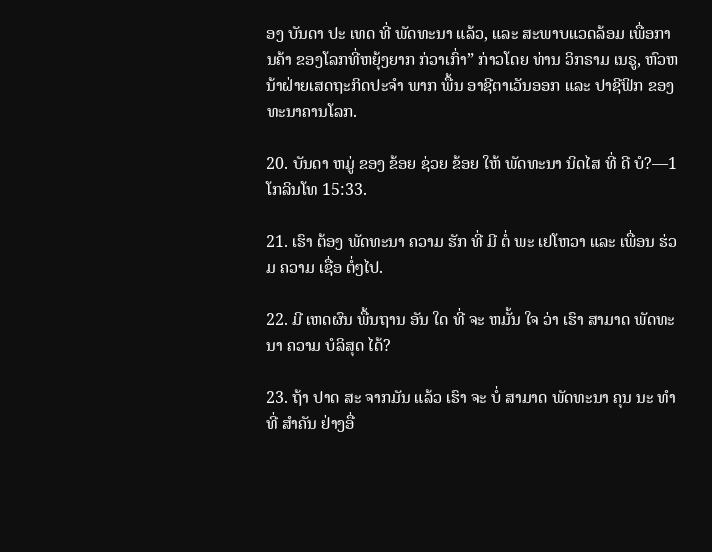ອງ ບັນດາ ປະ ເທດ ທີ່ ພັດທະນາ ແລ້ວ, ແລະ ສະພາບແວດລ້ອມ ເພື່ອການຄ້າ ຂອງໂລກທີ່ຫຍຸ້ງຍາກ ກ່ວາເກົ່າ” ກ່າວໂດຍ ທ່ານ ວິກຣາມ ເນຣູ, ຫົວຫນ້າຝ່າຍເສດຖະກິດປະຈໍາ ພາກ ພື້ນ ອາຊີຕາເວັນອອກ ແລະ ປາຊີຟິກ ຂອງ ທະນາຄານໂລກ.

20. ບັນດາ ຫມູ່ ຂອງ ຂ້ອຍ ຊ່ວຍ ຂ້ອຍ ໃຫ້ ພັດທະນາ ນິດໄສ ທີ່ ດີ ບໍ?—1 ໂກລິນໂທ 15:33.

21. ເຮົາ ຕ້ອງ ພັດທະນາ ຄວາມ ຮັກ ທີ່ ມີ ຕໍ່ ພະ ເຢໂຫວາ ແລະ ເພື່ອນ ຮ່ວມ ຄວາມ ເຊື່ອ ຕໍ່ໆໄປ.

22. ມີ ເຫດຜົນ ພື້ນຖານ ອັນ ໃດ ທີ່ ຈະ ຫມັ້ນ ໃຈ ວ່າ ເຮົາ ສາມາດ ພັດທະນາ ຄວາມ ບໍລິສຸດ ໄດ້?

23. ຖ້າ ປາດ ສະ ຈາກມັນ ແລ້ວ ເຮົາ ຈະ ບໍ່ ສາມາດ ພັດທະນາ ຄຸນ ນະ ທໍາ ທີ່ ສໍາຄັນ ຢ່າງອື່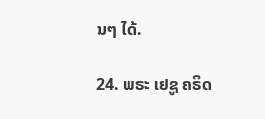ນໆ ໄດ້.

24. ພຣະ ເຢຊູ ຄຣິດ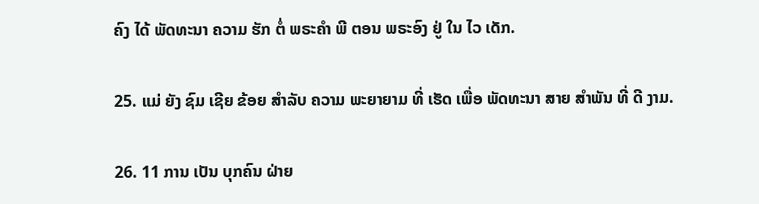ຄົງ ໄດ້ ພັດທະນາ ຄວາມ ຮັກ ຕໍ່ ພຣະຄໍາ ພີ ຕອນ ພຣະອົງ ຢູ່ ໃນ ໄວ ເດັກ.

25. ແມ່ ຍັງ ຊົມ ເຊີຍ ຂ້ອຍ ສໍາລັບ ຄວາມ ພະຍາຍາມ ທີ່ ເຮັດ ເພື່ອ ພັດທະນາ ສາຍ ສໍາພັນ ທີ່ ດີ ງາມ.

26. 11 ການ ເປັນ ບຸກຄົນ ຝ່າຍ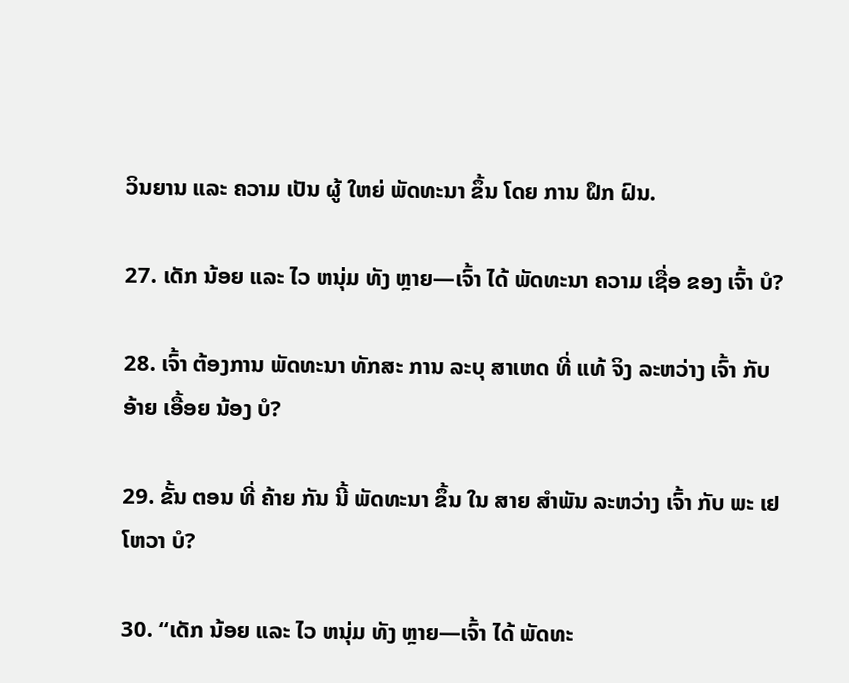ວິນຍານ ແລະ ຄວາມ ເປັນ ຜູ້ ໃຫຍ່ ພັດທະນາ ຂຶ້ນ ໂດຍ ການ ຝຶກ ຝົນ.

27. ເດັກ ນ້ອຍ ແລະ ໄວ ຫນຸ່ມ ທັງ ຫຼາຍ—ເຈົ້າ ໄດ້ ພັດທະນາ ຄວາມ ເຊື່ອ ຂອງ ເຈົ້າ ບໍ?

28. ເຈົ້າ ຕ້ອງການ ພັດທະນາ ທັກສະ ການ ລະບຸ ສາເຫດ ທີ່ ແທ້ ຈິງ ລະຫວ່າງ ເຈົ້າ ກັບ ອ້າຍ ເອື້ອຍ ນ້ອງ ບໍ?

29. ຂັ້ນ ຕອນ ທີ່ ຄ້າຍ ກັນ ນີ້ ພັດທະນາ ຂຶ້ນ ໃນ ສາຍ ສໍາພັນ ລະຫວ່າງ ເຈົ້າ ກັບ ພະ ເຢໂຫວາ ບໍ?

30. “ເດັກ ນ້ອຍ ແລະ ໄວ ຫນຸ່ມ ທັງ ຫຼາຍ—ເຈົ້າ ໄດ້ ພັດທະ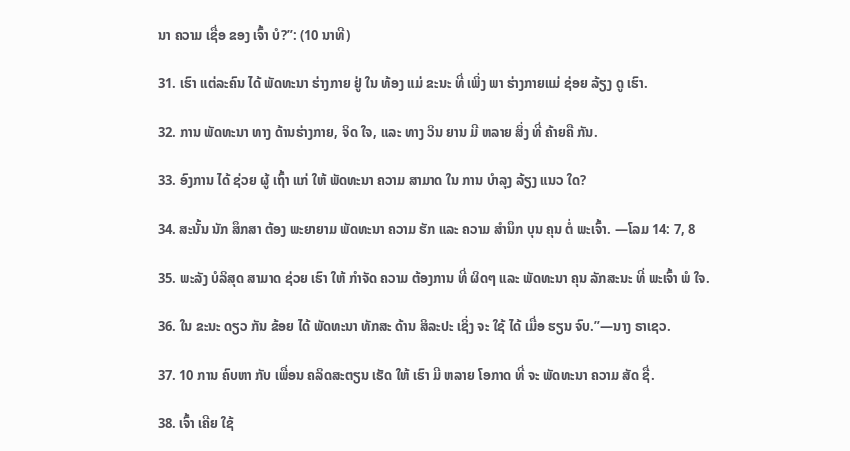ນາ ຄວາມ ເຊື່ອ ຂອງ ເຈົ້າ ບໍ?”: (10 ນາທີ)

31. ເຮົາ ແຕ່ລະຄົນ ໄດ້ ພັດທະນາ ຮ່າງກາຍ ຢູ່ ໃນ ທ້ອງ ແມ່ ຂະນະ ທີ່ ເພິ່ງ ພາ ຮ່າງກາຍແມ່ ຊ່ອຍ ລ້ຽງ ດູ ເຮົາ.

32. ການ ພັດທະນາ ທາງ ດ້ານຮ່າງກາຍ, ຈິດ ໃຈ, ແລະ ທາງ ວິນ ຍານ ມີ ຫລາຍ ສິ່ງ ທີ່ ຄ້າຍຄື ກັນ.

33. ອົງການ ໄດ້ ຊ່ວຍ ຜູ້ ເຖົ້າ ແກ່ ໃຫ້ ພັດທະນາ ຄວາມ ສາມາດ ໃນ ການ ບໍາລຸງ ລ້ຽງ ແນວ ໃດ?

34. ສະນັ້ນ ນັກ ສຶກສາ ຕ້ອງ ພະຍາຍາມ ພັດທະນາ ຄວາມ ຮັກ ແລະ ຄວາມ ສໍານຶກ ບຸນ ຄຸນ ຕໍ່ ພະເຈົ້າ. —ໂລມ 14: 7, 8

35. ພະລັງ ບໍລິສຸດ ສາມາດ ຊ່ວຍ ເຮົາ ໃຫ້ ກໍາຈັດ ຄວາມ ຕ້ອງການ ທີ່ ຜິດໆ ແລະ ພັດທະນາ ຄຸນ ລັກສະນະ ທີ່ ພະເຈົ້າ ພໍ ໃຈ.

36. ໃນ ຂະນະ ດຽວ ກັນ ຂ້ອຍ ໄດ້ ພັດທະນາ ທັກສະ ດ້ານ ສິລະປະ ເຊິ່ງ ຈະ ໃຊ້ ໄດ້ ເມື່ອ ຮຽນ ຈົບ.”—ນາງ ຣາເຊວ.

37. 10 ການ ຄົບຫາ ກັບ ເພື່ອນ ຄລິດສະຕຽນ ເຮັດ ໃຫ້ ເຮົາ ມີ ຫລາຍ ໂອກາດ ທີ່ ຈະ ພັດທະນາ ຄວາມ ສັດ ຊື່.

38. ເຈົ້າ ເຄີຍ ໃຊ້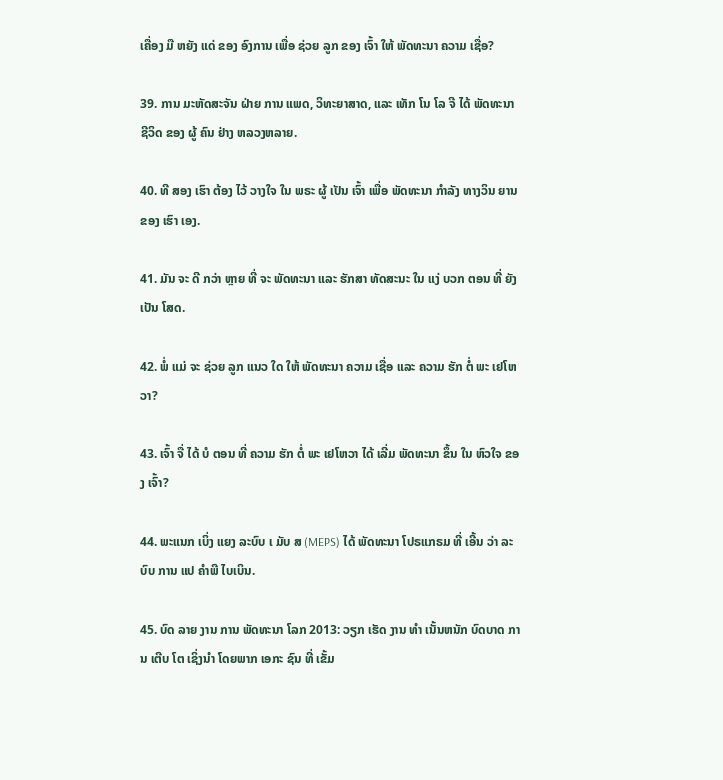ເຄື່ອງ ມື ຫຍັງ ແດ່ ຂອງ ອົງການ ເພື່ອ ຊ່ວຍ ລູກ ຂອງ ເຈົ້າ ໃຫ້ ພັດທະນາ ຄວາມ ເຊື່ອ?

39. ການ ມະຫັດສະຈັນ ຝ່າຍ ການ ແພດ, ວິທະຍາສາດ, ແລະ ເທັກ ໂນ ໂລ ຈີ ໄດ້ ພັດທະນາ ຊີວິດ ຂອງ ຜູ້ ຄົນ ຢ່າງ ຫລວງຫລາຍ.

40. ທີ ສອງ ເຮົາ ຕ້ອງ ໄວ້ ວາງໃຈ ໃນ ພຣະ ຜູ້ ເປັນ ເຈົ້າ ເພື່ອ ພັດທະນາ ກໍາລັງ ທາງວິນ ຍານ ຂອງ ເຮົາ ເອງ.

41. ມັນ ຈະ ດີ ກວ່າ ຫຼາຍ ທີ່ ຈະ ພັດທະນາ ແລະ ຮັກສາ ທັດສະນະ ໃນ ແງ່ ບວກ ຕອນ ທີ່ ຍັງ ເປັນ ໂສດ.

42. ພໍ່ ແມ່ ຈະ ຊ່ວຍ ລູກ ແນວ ໃດ ໃຫ້ ພັດທະນາ ຄວາມ ເຊື່ອ ແລະ ຄວາມ ຮັກ ຕໍ່ ພະ ເຢໂຫວາ?

43. ເຈົ້າ ຈື່ ໄດ້ ບໍ ຕອນ ທີ່ ຄວາມ ຮັກ ຕໍ່ ພະ ເຢໂຫວາ ໄດ້ ເລີ່ມ ພັດທະນາ ຂຶ້ນ ໃນ ຫົວໃຈ ຂອງ ເຈົ້າ?

44. ພະແນກ ເບິ່ງ ແຍງ ລະບົບ ເ ມັບ ສ (MEPS) ໄດ້ ພັດທະນາ ໂປຣແກຣມ ທີ່ ເອີ້ນ ວ່າ ລະບົບ ການ ແປ ຄໍາພີ ໄບເບິນ.

45. ບົດ ລາຍ ງານ ການ ພັດທະນາ ໂລກ 2013: ວຽກ ເຮັດ ງານ ທໍາ ເນັ້ນຫນັກ ບົດບາດ ການ ເຕີບ ໂຕ ເຊິ່ງນໍາ ໂດຍພາກ ເອກະ ຊົນ ທີ່ ເຂັ້ມ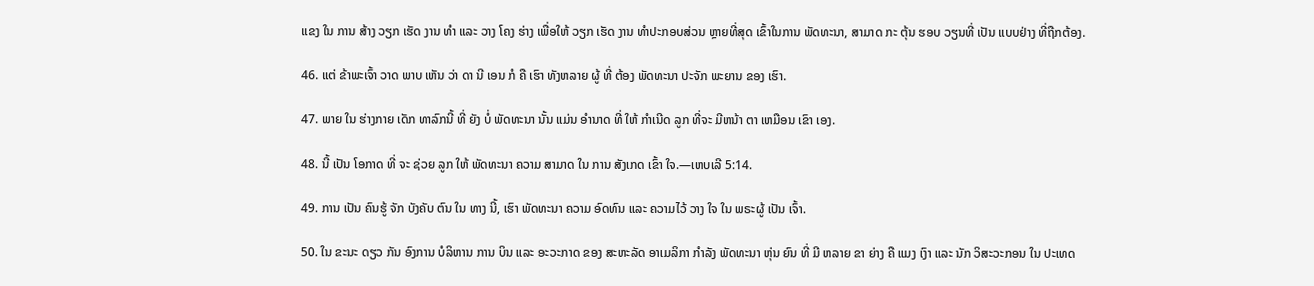ແຂງ ໃນ ການ ສ້າງ ວຽກ ເຮັດ ງານ ທໍາ ແລະ ວາງ ໂຄງ ຮ່າງ ເພື່ອໃຫ້ ວຽກ ເຮັດ ງານ ທໍາປະກອບສ່ວນ ຫຼາຍທີ່ສຸດ ເຂົ້າໃນການ ພັດທະນາ, ສາມາດ ກະ ຕຸ້ນ ຮອບ ວຽນທີ່ ເປັນ ແບບຢ່າງ ທີ່ຖືກຕ້ອງ.

46. ແຕ່ ຂ້າພະເຈົ້າ ວາດ ພາບ ເຫັນ ວ່າ ດາ ນີ ເອນ ກໍ ຄື ເຮົາ ທັງຫລາຍ ຜູ້ ທີ່ ຕ້ອງ ພັດທະນາ ປະຈັກ ພະຍານ ຂອງ ເຮົາ.

47. ພາຍ ໃນ ຮ່າງກາຍ ເດັກ ທາລົກນີ້ ທີ່ ຍັງ ບໍ່ ພັດທະນາ ນັ້ນ ແມ່ນ ອໍານາດ ທີ່ ໃຫ້ ກໍາເນີດ ລູກ ທີ່ຈະ ມີຫນ້າ ຕາ ເຫມືອນ ເຂົາ ເອງ.

48. ນີ້ ເປັນ ໂອກາດ ທີ່ ຈະ ຊ່ວຍ ລູກ ໃຫ້ ພັດທະນາ ຄວາມ ສາມາດ ໃນ ການ ສັງເກດ ເຂົ້າ ໃຈ.—ເຫບເລີ 5:14.

49. ການ ເປັນ ຄົນຮູ້ ຈັກ ບັງຄັບ ຕົນ ໃນ ທາງ ນີ້, ເຮົາ ພັດທະນາ ຄວາມ ອົດທົນ ແລະ ຄວາມໄວ້ ວາງ ໃຈ ໃນ ພຣະຜູ້ ເປັນ ເຈົ້າ.

50. ໃນ ຂະນະ ດຽວ ກັນ ອົງການ ບໍລິຫານ ການ ບິນ ແລະ ອະວະກາດ ຂອງ ສະຫະລັດ ອາເມລິກາ ກໍາລັງ ພັດທະນາ ຫຸ່ນ ຍົນ ທີ່ ມີ ຫລາຍ ຂາ ຍ່າງ ຄື ແມງ ເງົາ ແລະ ນັກ ວິສະວະກອນ ໃນ ປະເທດ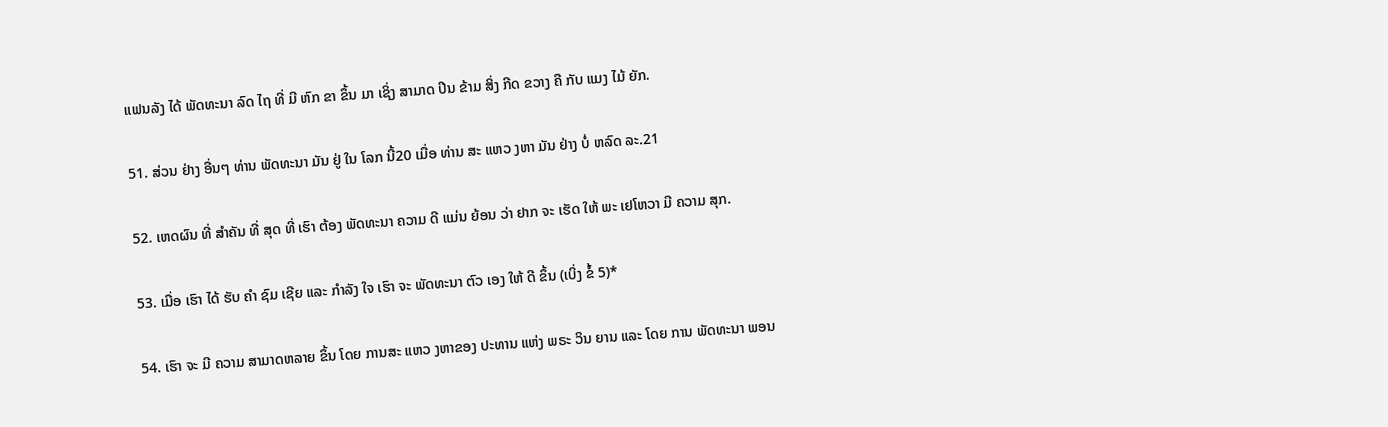ແຟນລັງ ໄດ້ ພັດທະນາ ລົດ ໄຖ ທີ່ ມີ ຫົກ ຂາ ຂຶ້ນ ມາ ເຊິ່ງ ສາມາດ ປີນ ຂ້າມ ສິ່ງ ກີດ ຂວາງ ຄື ກັບ ແມງ ໄມ້ ຍັກ.

51. ສ່ວນ ຢ່າງ ອື່ນໆ ທ່ານ ພັດທະນາ ມັນ ຢູ່ ໃນ ໂລກ ນີ້20 ເມື່ອ ທ່ານ ສະ ແຫວ ງຫາ ມັນ ຢ່າງ ບໍ່ ຫລົດ ລະ.21

52. ເຫດຜົນ ທີ່ ສໍາຄັນ ທີ່ ສຸດ ທີ່ ເຮົາ ຕ້ອງ ພັດທະນາ ຄວາມ ດີ ແມ່ນ ຍ້ອນ ວ່າ ຢາກ ຈະ ເຮັດ ໃຫ້ ພະ ເຢໂຫວາ ມີ ຄວາມ ສຸກ.

53. ເມື່ອ ເຮົາ ໄດ້ ຮັບ ຄໍາ ຊົມ ເຊີຍ ແລະ ກໍາລັງ ໃຈ ເຮົາ ຈະ ພັດທະນາ ຕົວ ເອງ ໃຫ້ ດີ ຂຶ້ນ (ເບິ່ງ ຂໍ້ 5)*

54. ເຮົາ ຈະ ມີ ຄວາມ ສາມາດຫລາຍ ຂຶ້ນ ໂດຍ ການສະ ແຫວ ງຫາຂອງ ປະທານ ແຫ່ງ ພຣະ ວິນ ຍານ ແລະ ໂດຍ ການ ພັດທະນາ ພອນ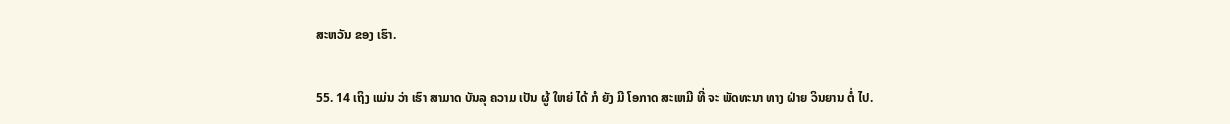ສະຫວັນ ຂອງ ເຮົາ.

55. 14 ເຖິງ ແມ່ນ ວ່າ ເຮົາ ສາມາດ ບັນລຸ ຄວາມ ເປັນ ຜູ້ ໃຫຍ່ ໄດ້ ກໍ ຍັງ ມີ ໂອກາດ ສະເຫມີ ທີ່ ຈະ ພັດທະນາ ທາງ ຝ່າຍ ວິນຍານ ຕໍ່ ໄປ.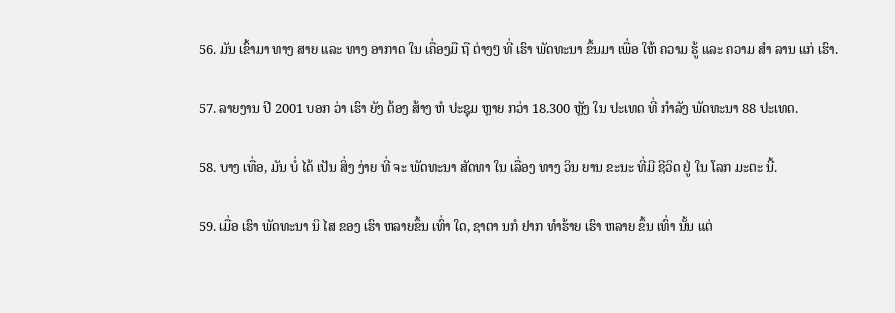56. ມັນ ເຂົ້າມາ ທາງ ສາຍ ແລະ ທາງ ອາກາດ ໃນ ເຄື່ອງມື ຖື ຕ່າງໆ ທີ່ ເຮົາ ພັດທະນາ ຂຶ້ນມາ ເພື່ອ ໃຫ້ ຄວາມ ຮູ້ ແລະ ຄວາມ ສໍາ ລານ ແກ່ ເຮົາ.

57. ລາຍງານ ປີ 2001 ບອກ ວ່າ ເຮົາ ຍັງ ຕ້ອງ ສ້າງ ຫໍ ປະຊຸມ ຫຼາຍ ກວ່າ 18.300 ຫຼັງ ໃນ ປະເທດ ທີ່ ກໍາລັງ ພັດທະນາ 88 ປະເທດ.

58. ບາງ ເທື່ອ, ມັນ ບໍ່ ໄດ້ ເປັນ ສິ່ງ ງ່າຍ ທີ່ ຈະ ພັດທະນາ ສັດທາ ໃນ ເລື່ອງ ທາງ ວິນ ຍານ ຂະນະ ທີ່ມີ ຊີວິດ ຢູ່ ໃນ ໂລກ ມະຕະ ນີ້.

59. ເມື່ອ ເຮົາ ພັດທະນາ ນິ ໄສ ຂອງ ເຮົາ ຫລາຍຂຶ້ນ ເທົ່າ ໃດ, ຊາຕາ ນກໍ ຢາກ ທໍາຮ້າຍ ເຮົາ ຫລາຍ ຂຶ້ນ ເທົ່າ ນັ້ນ ແຕ່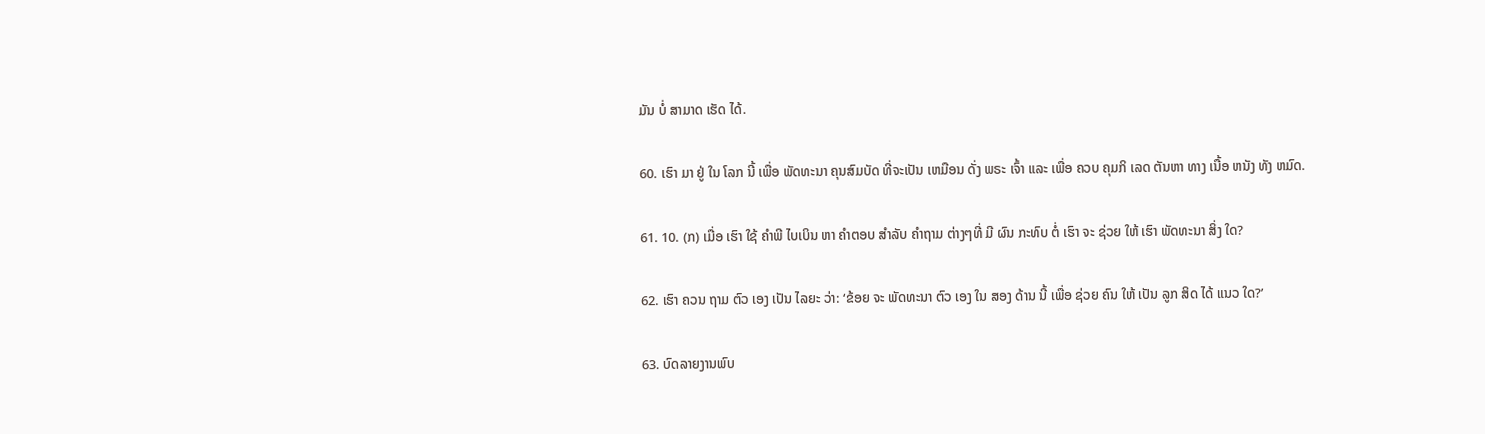ມັນ ບໍ່ ສາມາດ ເຮັດ ໄດ້.

60. ເຮົາ ມາ ຢູ່ ໃນ ໂລກ ນີ້ ເພື່ອ ພັດທະນາ ຄຸນສົມບັດ ທີ່ຈະເປັນ ເຫມືອນ ດັ່ງ ພຣະ ເຈົ້າ ແລະ ເພື່ອ ຄວບ ຄຸມກິ ເລດ ຕັນຫາ ທາງ ເນື້ອ ຫນັງ ທັງ ຫມົດ.

61. 10. (ກ) ເມື່ອ ເຮົາ ໃຊ້ ຄໍາພີ ໄບເບິນ ຫາ ຄໍາຕອບ ສໍາລັບ ຄໍາຖາມ ຕ່າງໆທີ່ ມີ ຜົນ ກະທົບ ຕໍ່ ເຮົາ ຈະ ຊ່ວຍ ໃຫ້ ເຮົາ ພັດທະນາ ສິ່ງ ໃດ?

62. ເຮົາ ຄວນ ຖາມ ຕົວ ເອງ ເປັນ ໄລຍະ ວ່າ: ‘ຂ້ອຍ ຈະ ພັດທະນາ ຕົວ ເອງ ໃນ ສອງ ດ້ານ ນີ້ ເພື່ອ ຊ່ວຍ ຄົນ ໃຫ້ ເປັນ ລູກ ສິດ ໄດ້ ແນວ ໃດ?’

63. ບົດລາຍງານພົບ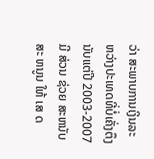ວ່າ ສະພາບການເງິນລະຫວ່າງປະເທດທີ່ບໍ່ເຄັ່ງຕຶງນັບແຕ່ປີ 2003-2007 ມີ ສ່ວນ ຊ່ວຍ ສະຫນັບສະ ຫນູນ ໃຫ້ ເສ ດ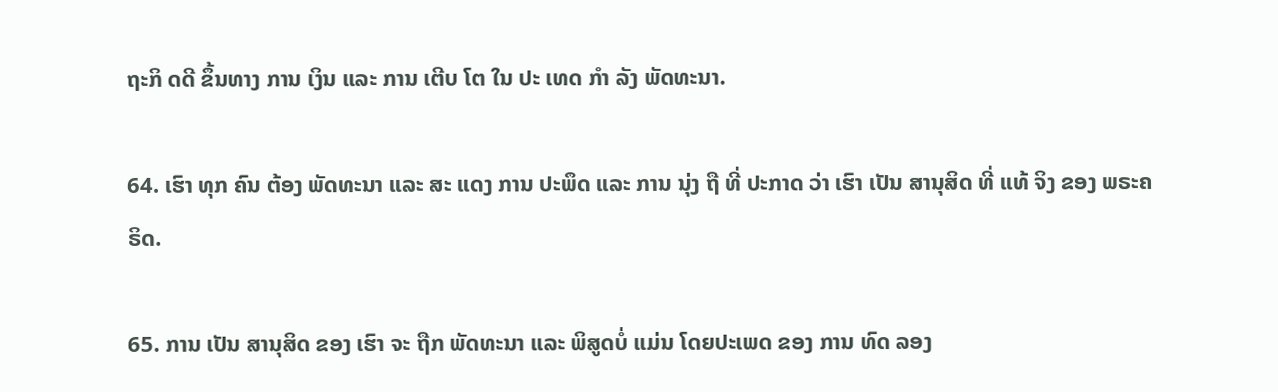ຖະກິ ດດີ ຂຶ້ນທາງ ການ ເງິນ ແລະ ການ ເຕີບ ໂຕ ໃນ ປະ ເທດ ກໍາ ລັງ ພັດທະນາ.

64. ເຮົາ ທຸກ ຄົນ ຕ້ອງ ພັດທະນາ ແລະ ສະ ແດງ ການ ປະພຶດ ແລະ ການ ນຸ່ງ ຖື ທີ່ ປະກາດ ວ່າ ເຮົາ ເປັນ ສານຸສິດ ທີ່ ແທ້ ຈິງ ຂອງ ພຣະຄຣິດ.

65. ການ ເປັນ ສານຸສິດ ຂອງ ເຮົາ ຈະ ຖືກ ພັດທະນາ ແລະ ພິສູດບໍ່ ແມ່ນ ໂດຍປະເພດ ຂອງ ການ ທົດ ລອງ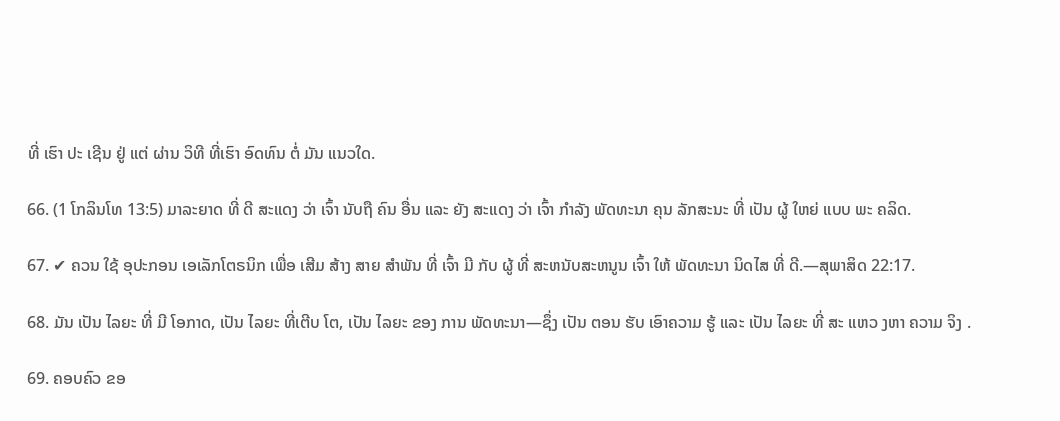ທີ່ ເຮົາ ປະ ເຊີນ ຢູ່ ແຕ່ ຜ່ານ ວິທີ ທີ່ເຮົາ ອົດທົນ ຕໍ່ ມັນ ແນວໃດ.

66. (1 ໂກລິນໂທ 13:5) ມາລະຍາດ ທີ່ ດີ ສະແດງ ວ່າ ເຈົ້າ ນັບຖື ຄົນ ອື່ນ ແລະ ຍັງ ສະແດງ ວ່າ ເຈົ້າ ກໍາລັງ ພັດທະນາ ຄຸນ ລັກສະນະ ທີ່ ເປັນ ຜູ້ ໃຫຍ່ ແບບ ພະ ຄລິດ.

67. ✔ ຄວນ ໃຊ້ ອຸປະກອນ ເອເລັກໂຕຣນິກ ເພື່ອ ເສີມ ສ້າງ ສາຍ ສໍາພັນ ທີ່ ເຈົ້າ ມີ ກັບ ຜູ້ ທີ່ ສະຫນັບສະຫນູນ ເຈົ້າ ໃຫ້ ພັດທະນາ ນິດໄສ ທີ່ ດີ.—ສຸພາສິດ 22:17.

68. ມັນ ເປັນ ໄລຍະ ທີ່ ມີ ໂອກາດ, ເປັນ ໄລຍະ ທີ່ເຕີບ ໂຕ, ເປັນ ໄລຍະ ຂອງ ການ ພັດທະນາ—ຊຶ່ງ ເປັນ ຕອນ ຮັບ ເອົາຄວາມ ຮູ້ ແລະ ເປັນ ໄລຍະ ທີ່ ສະ ແຫວ ງຫາ ຄວາມ ຈິງ .

69. ຄອບຄົວ ຂອ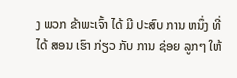ງ ພວກ ຂ້າພະເຈົ້າ ໄດ້ ມີ ປະສົບ ການ ຫນຶ່ງ ທີ່ ໄດ້ ສອນ ເຮົາ ກ່ຽວ ກັບ ການ ຊ່ອຍ ລູກໆ ໃຫ້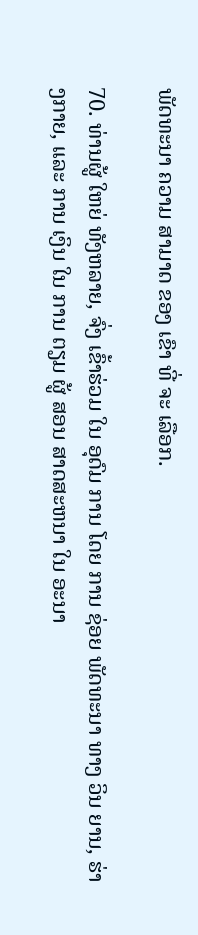ພັດທະນາ ຄວາມ ສາມາດ ຂອງ ເຂົາ ທີ່ ຈະ ເລືອກ.

70. ທ່ານຜູ້ ໃຫຍ່ ທັງຫລາຍ, ຈົ່ງ ເຂົ້າຮ່ວມ ໃນ ອຸດົມ ການ ໂດຍ ການ ຊ່ອຍ ພັດທະນາ ທາງ ວິນ ຍານ, ຮ່າງກາຍ, ແລະ ການ ເງິນ ໃນ ການ ຕຽມ ຜູ້ ສອນ ສາດສະຫນາ ໃນ ອະນາ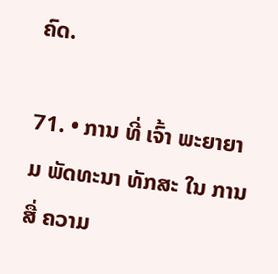ຄົດ.

71. • ການ ທີ່ ເຈົ້າ ພະຍາຍາມ ພັດທະນາ ທັກສະ ໃນ ການ ສື່ ຄວາມ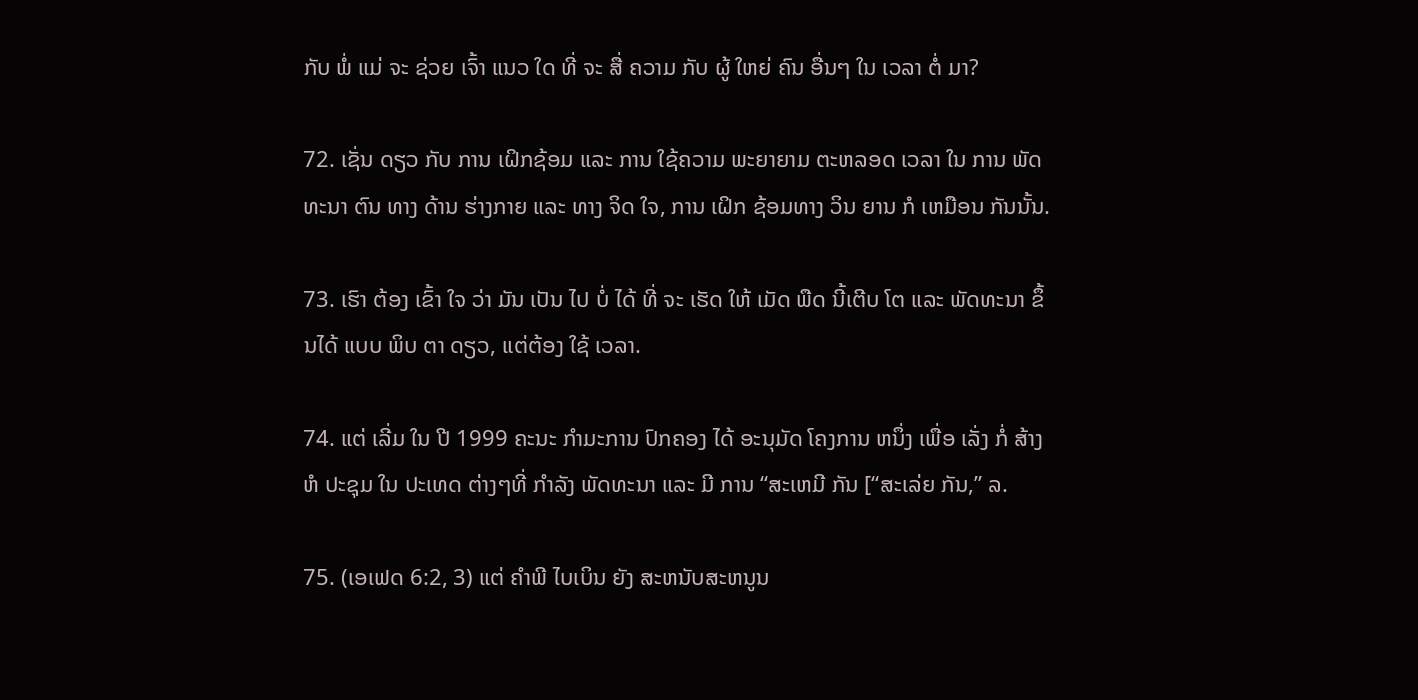ກັບ ພໍ່ ແມ່ ຈະ ຊ່ວຍ ເຈົ້າ ແນວ ໃດ ທີ່ ຈະ ສື່ ຄວາມ ກັບ ຜູ້ ໃຫຍ່ ຄົນ ອື່ນໆ ໃນ ເວລາ ຕໍ່ ມາ?

72. ເຊັ່ນ ດຽວ ກັບ ການ ເຝິກຊ້ອມ ແລະ ການ ໃຊ້ຄວາມ ພະຍາຍາມ ຕະຫລອດ ເວລາ ໃນ ການ ພັດທະນາ ຕົນ ທາງ ດ້ານ ຮ່າງກາຍ ແລະ ທາງ ຈິດ ໃຈ, ການ ເຝິກ ຊ້ອມທາງ ວິນ ຍານ ກໍ ເຫມືອນ ກັນນັ້ນ.

73. ເຮົາ ຕ້ອງ ເຂົ້າ ໃຈ ວ່າ ມັນ ເປັນ ໄປ ບໍ່ ໄດ້ ທີ່ ຈະ ເຮັດ ໃຫ້ ເມັດ ພືດ ນີ້ເຕີບ ໂຕ ແລະ ພັດທະນາ ຂຶ້ນໄດ້ ແບບ ພິບ ຕາ ດຽວ, ແຕ່ຕ້ອງ ໃຊ້ ເວລາ.

74. ແຕ່ ເລີ່ມ ໃນ ປີ 1999 ຄະນະ ກໍາມະການ ປົກຄອງ ໄດ້ ອະນຸມັດ ໂຄງການ ຫນຶ່ງ ເພື່ອ ເລັ່ງ ກໍ່ ສ້າງ ຫໍ ປະຊຸມ ໃນ ປະເທດ ຕ່າງໆທີ່ ກໍາລັງ ພັດທະນາ ແລະ ມີ ການ “ສະເຫມີ ກັນ [“ສະເລ່ຍ ກັນ,” ລ.

75. (ເອເຟດ 6:2, 3) ແຕ່ ຄໍາພີ ໄບເບິນ ຍັງ ສະຫນັບສະຫນູນ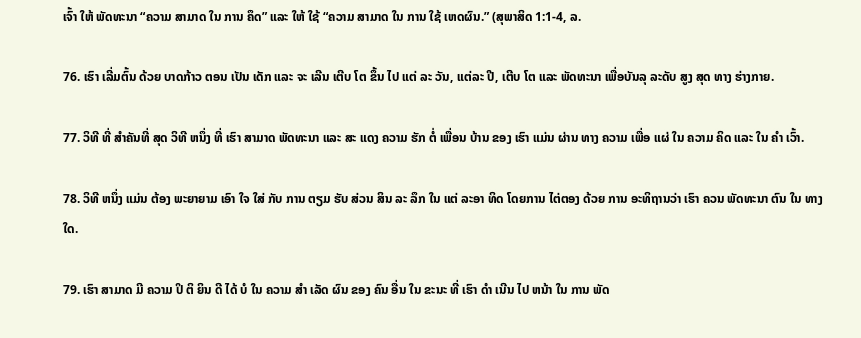ເຈົ້າ ໃຫ້ ພັດທະນາ “ຄວາມ ສາມາດ ໃນ ການ ຄຶດ” ແລະ ໃຫ້ ໃຊ້ “ຄວາມ ສາມາດ ໃນ ການ ໃຊ້ ເຫດຜົນ.” (ສຸພາສິດ 1:1-4, ລ.

76. ເຮົາ ເລີ່ມຕົ້ນ ດ້ວຍ ບາດກ້າວ ຕອນ ເປັນ ເດັກ ແລະ ຈະ ເລີນ ເຕີບ ໂຕ ຂຶ້ນ ໄປ ແຕ່ ລະ ວັນ, ແຕ່ລະ ປີ, ເຕີບ ໂຕ ແລະ ພັດທະນາ ເພື່ອບັນລຸ ລະດັບ ສູງ ສຸດ ທາງ ຮ່າງກາຍ.

77. ວິທີ ທີ່ ສໍາຄັນທີ່ ສຸດ ວິທີ ຫນຶ່ງ ທີ່ ເຮົາ ສາມາດ ພັດທະນາ ແລະ ສະ ແດງ ຄວາມ ຮັກ ຕໍ່ ເພື່ອນ ບ້ານ ຂອງ ເຮົາ ແມ່ນ ຜ່ານ ທາງ ຄວາມ ເພື່ອ ແຜ່ ໃນ ຄວາມ ຄິດ ແລະ ໃນ ຄໍາ ເວົ້າ.

78. ວິທີ ຫນຶ່ງ ແມ່ນ ຕ້ອງ ພະຍາຍາມ ເອົາ ໃຈ ໃສ່ ກັບ ການ ຕຽມ ຮັບ ສ່ວນ ສິນ ລະ ລຶກ ໃນ ແຕ່ ລະອາ ທິດ ໂດຍການ ໄຕ່ຕອງ ດ້ວຍ ການ ອະທິຖານວ່າ ເຮົາ ຄວນ ພັດທະນາ ຕົນ ໃນ ທາງ ໃດ.

79. ເຮົາ ສາມາດ ມີ ຄວາມ ປິ ຕິ ຍິນ ດີ ໄດ້ ບໍ ໃນ ຄວາມ ສໍາ ເລັດ ຜົນ ຂອງ ຄົນ ອື່ນ ໃນ ຂະນະ ທີ່ ເຮົາ ດໍາ ເນີນ ໄປ ຫນ້າ ໃນ ການ ພັດ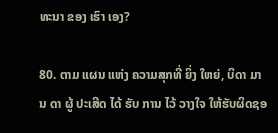ທະນາ ຂອງ ເຮົາ ເອງ?

80. ຕາມ ແຜນ ແຫ່ງ ຄວາມສຸກທີ່ ຍິ່ງ ໃຫຍ່, ບິດາ ມານ ດາ ຜູ້ ປະເສີດ ໄດ້ ຮັບ ການ ໄວ້ ວາງໃຈ ໃຫ້ຮັບຜິດຊອ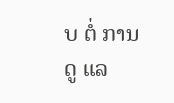ບ ຕໍ່ ການ ດູ ແລ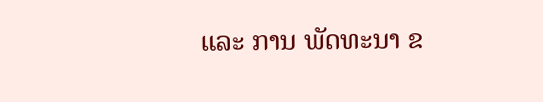ແລະ ການ ພັດທະນາ ຂ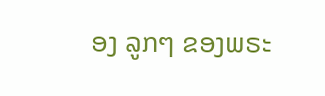ອງ ລູກໆ ຂອງພຣະ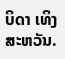ບິດາ ເທິງ ສະຫວັນ.